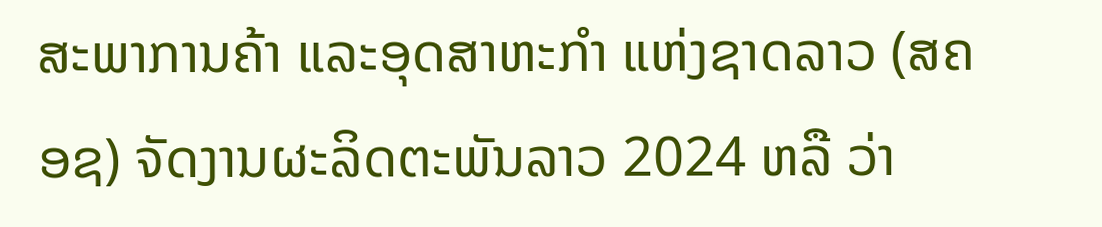ສະພາການຄ້າ ແລະອຸດສາຫະກຳ ແຫ່ງຊາດລາວ (ສຄອຊ) ຈັດງານຜະລິດຕະພັນລາວ 2024 ຫລື ວ່າ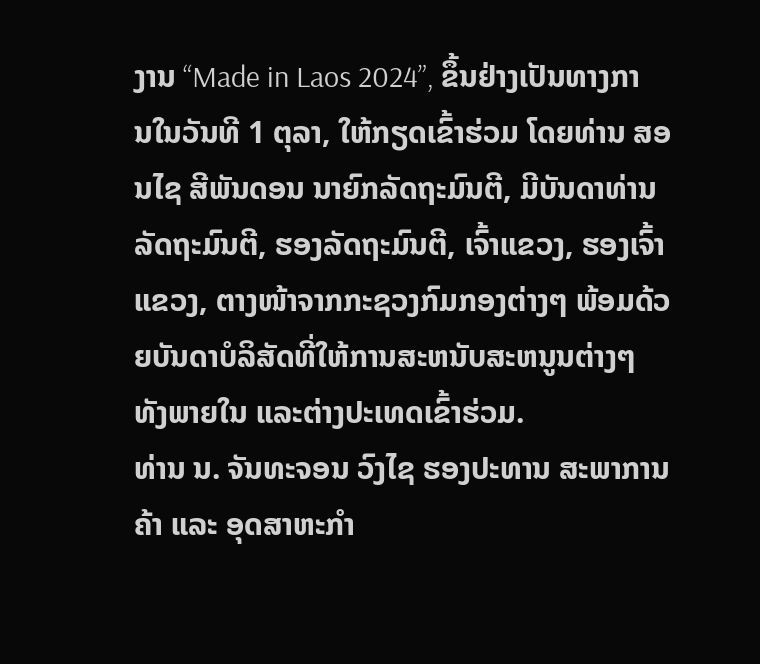ງານ “Made in Laos 2024”, ຂຶ້ນຢ່າງເປັນທາງການໃນວັນທີ 1 ຕຸລາ, ໃຫ້ກຽດເຂົ້າຮ່ວມ ໂດຍທ່ານ ສອນໄຊ ສີພັນດອນ ນາຍົກລັດຖະມົນຕີ, ມີບັນດາທ່ານລັດຖະມົນຕີ, ຮອງລັດຖະມົນຕີ, ເຈົ້າແຂວງ, ຮອງເຈົ້າແຂວງ, ຕາງໜ້າຈາກກະຊວງກົມກອງຕ່າງໆ ພ້ອມດ້ວຍບັນດາບໍລິສັດທີ່ໃຫ້ການສະຫນັບສະຫນູນຕ່າງໆ ທັງພາຍໃນ ແລະຕ່າງປະເທດເຂົ້າຮ່ວມ.
ທ່ານ ນ. ຈັນທະຈອນ ວົງໄຊ ຮອງປະທານ ສະພາການຄ້າ ແລະ ອຸດສາຫະກໍາ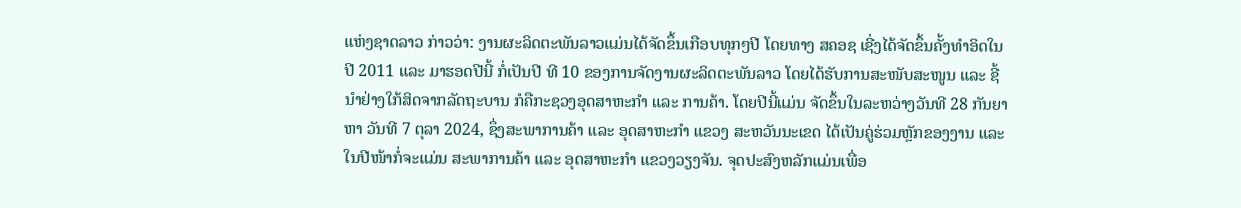ແຫ່ງຊາດລາວ ກ່າວວ່າ: ງານຜະລິດຕະພັນລາວແມ່ນໄດ້ຈັດຂຶ້ນເກືອບທຸກໆປີ ໂດຍທາງ ສຄອຊ ເຊີ່ງໄດ້ຈັດຂຶ້ນຄັ້ງທໍາອິດໃນປີ 2011 ແລະ ມາຮອດປີນີ້ ກໍ່ເປັນປີ ທີ 10 ຂອງການຈັດງານຜະລິດຕະພັນລາວ ໂດຍໄດ້ຮັບການສະໜັບສະໜູນ ແລະ ຊີ້ນໍາຢ່າງໃກ້ສິດຈາກລັດຖະບານ ກໍຄືກະຊວງອຸດສາຫະກຳ ແລະ ການຄ້າ. ໂດຍປີນີ້ແມ່ນ ຈັດຂຶ້ນໃນລະຫວ່າງວັນທີ 28 ກັນຍາ ຫາ ວັນທີ 7 ຕຸລາ 2024, ຊຶ່ງສະພາການຄ້າ ແລະ ອຸດສາຫະກຳ ແຂວງ ສະຫວັນນະເຂດ ໄດ້ເປັນຄູ່ຮ່ວມຫຼັກຂອງງານ ແລະ ໃນປີໜ້າກໍ່ຈະແມ່ນ ສະພາການຄ້າ ແລະ ອຸດສາຫະກຳ ແຂວງວຽງຈັນ. ຈຸດປະສົງຫລັກແມ່ນເພື່ອ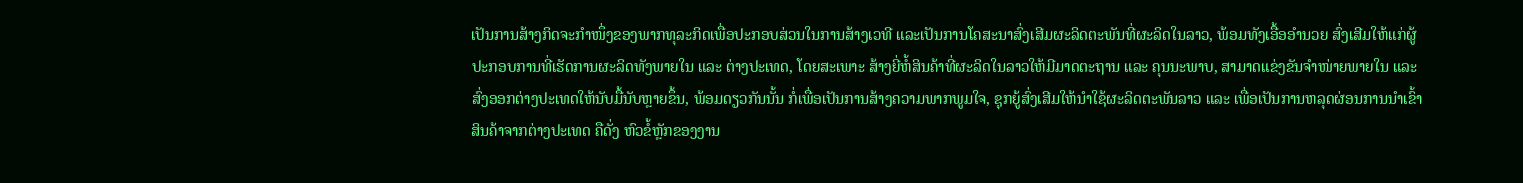ເປັນການສ້າງກິດຈະກຳໜຶ່ງຂອງພາກທຸລະກິດເພື່ອປະກອບສ່ວນໃນການສ້າງເວທີ ແລະເປັນການໂຄສະນາສົ່ງເສີມຜະລິດຕະພັນທີ່ຜະລິດໃນລາວ, ພ້ອມທັງເອື້ອອໍານວຍ ສົ່ງເສີມໃຫ້ແກ່ຜູ້ປະກອບການທີ່ເຮັດການຜະລິດທັງພາຍໃນ ແລະ ຕ່າງປະເທດ, ໂດຍສະເພາະ ສ້າງຍີ່ຫໍ້ສິນຄ້າທີ່ຜະລິດໃນລາວໃຫ້ມີມາດຕະຖານ ແລະ ຄຸນນະພາບ, ສາມາດແຂ່ງຂັນຈຳໜ່າຍພາຍໃນ ແລະ ສົ່ງອອກຕ່າງປະເທດໃຫ້ນັບມື້ນັບຫຼາຍຂຶ້ນ, ພ້ອມດຽວກັນນັ້ນ ກໍ່ເພື່ອເປັນການສ້າງຄວາມພາກພູມໃຈ, ຊຸກຍູ້ສົ່ງເສີມໃຫ້ນໍາໃຊ້ຜະລິດຕະພັນລາວ ແລະ ເພື່ອເປັນການຫລຸດຜ່ອນການນໍາເຂົ້າສິນຄ້າຈາກຕ່າງປະເທດ ຄືດັ່ງ ຫົວຂໍ້ຫຼັກຂອງງານ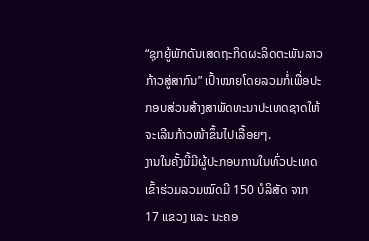“ຊຸກຍູ້ພັກດັນເສດຖະກິດຜະລິດຕະພັນລາວກ້າວສູ່ສາກົນ” ເປົ້າໝາຍໂດຍລວມກໍ່ເພື່ອປະກອບສ່ວນສ້າງສາພັດທະນາປະເທດຊາດໃຫ້ຈະເລີນກ້າວໜ້າຂຶ້ນໄປເລື້ອຍໆ.
ງານໃນຄັ້ງນີ້ມີຜູ້ປະກອບການໃນທົ່ວປະເທດເຂົ້າຮ່ວມລວມໝົດມີ 150 ບໍລິສັດ ຈາກ 17 ແຂວງ ແລະ ນະຄອ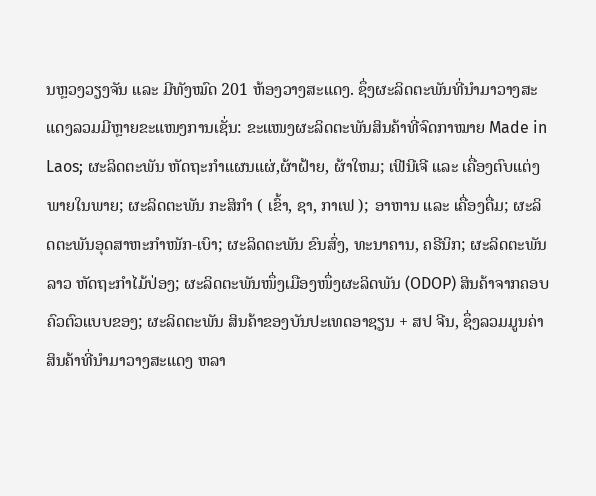ນຫຼວງວຽງຈັນ ແລະ ມີທັງໝົດ 201 ຫ້ອງວາງສະແດງ. ຊຶ່ງຜະລິດຕະພັນທີ່ນໍາມາວາງສະແດງລວມມີຫຼາຍຂະແໜງການເຊັ່ນ: ຂະແໜງຜະລິດຕະພັນສິນຄ້າທີ່ຈົດກາໝາຍ Made in Laos; ຜະລິດຕະພັນ ຫັດຖະກຳແຜນແຜ່,ຜ້າຝ້າຍ, ຜ້າໃຫມ; ເຟີນີເຈີ ແລະ ເຄື່ອງຕົບແຕ່ງພາຍໃນພາຍ; ຜະລິດຕະພັນ ກະສິກຳ ( ເຂົ້າ, ຊາ, ກາເຟ ); ອາຫານ ແລະ ເຄື່ອງດື່ມ; ຜະລິດຕະພັນອຸດສາຫະກໍາໜັກ-ເບົາ; ຜະລິດຕະພັນ ຂົນສົ່ງ, ທະນາຄານ, ຄຣີນິກ; ຜະລິດຕະພັນລາວ ຫັດຖະກຳໄມ້ປ່ອງ; ຜະລິດຕະພັນໜຶ່ງເມືອງໜຶ່ງຜະລິດພັນ (ODOP) ສິນຄ້າຈາກຄອບຄົວຕົວແບບຂອງ; ຜະລິດຕະພັນ ສິນຄ້າຂອງບັນປະເທດອາຊຽນ + ສປ ຈີນ, ຊຶ່ງລວມມູນຄ່າສິນຄ້າທີ່ນຳມາວາງສະແດງ ຫລາ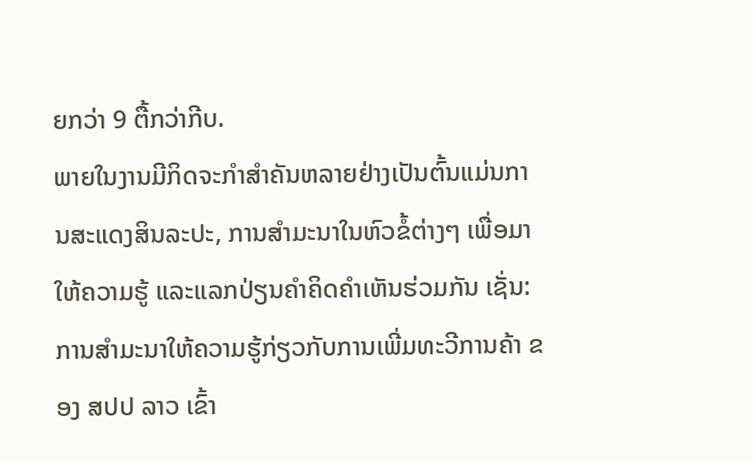ຍກວ່າ 9 ຕື້ກວ່າກີບ.
ພາຍໃນງານມີກິດຈະກຳສຳຄັນຫລາຍຢ່າງເປັນຕົ້ນແມ່ນການສະແດງສິນລະປະ, ການສຳມະນາໃນຫົວຂໍ້ຕ່າງໆ ເພື່ອມາໃຫ້ຄວາມຮູ້ ແລະແລກປ່ຽນຄໍາຄິດຄໍາເຫັນຮ່ວມກັນ ເຊັ່ນ: ການສໍາມະນາໃຫ້ຄວາມຮູ້ກ່ຽວກັບການເພີ່ມທະວີການຄ້າ ຂອງ ສປປ ລາວ ເຂົ້າ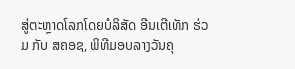ສູ່ຕະຫຼາດໂລກໂດຍບໍລິສັດ ອີນເຕີເທັກ ຮ່ວມ ກັບ ສຄອຊ, ພິທີມອບລາງວັນຄຸ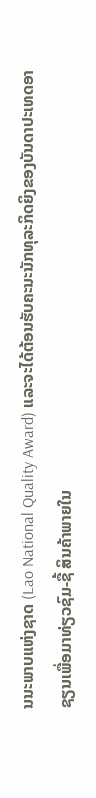ນນະພາບແຫ່ງຊາດ (Lao National Quality Award) ແລະຈະໄດ້ຕ້ອນຮັບຄະນະນັກທຸລະກິດຍິງຂອງບັນດາປະເທດອາຊຽນເພື່ອມາທ່ຽວຊົມ-ຊື້ ສິນຄ້າພາຍໃນ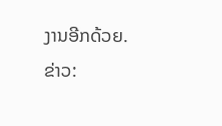ງານອີກດ້ວຍ.
ຂ່າວ: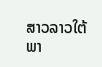ສາວລາວໃຕ້
ພາ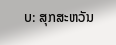ບ: ສຸກສະຫວັນ